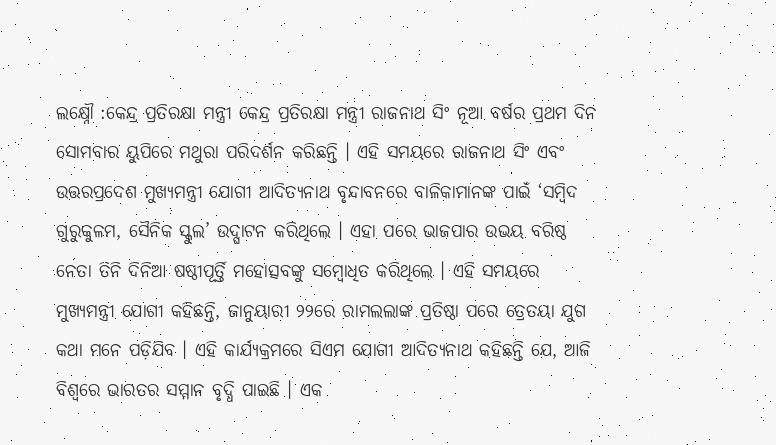ଲକ୍ଷ୍ନୌ :କେନ୍ଦ୍ର ପ୍ରତିରକ୍ଷା ମନ୍ତ୍ରୀ କେନ୍ଦ୍ର ପ୍ରତିରକ୍ଷା ମନ୍ତ୍ରୀ ରାଜନାଥ ସିଂ ନୂଆ ବର୍ଷର ପ୍ରଥମ ଦିନ ସୋମବାର ୟୁପିରେ ମଥୁରା ପରିଦର୍ଶନ କରିଛନ୍ତି । ଏହି ସମୟରେ ରାଜନାଥ ସିଂ ଏବଂ ଉତ୍ତରପ୍ରଦେଶ ମୁଖ୍ୟମନ୍ତ୍ରୀ ଯୋଗୀ ଆଦିତ୍ୟନାଥ ବୃନ୍ଦାବନରେ ବାଳିକାମାନଙ୍କ ପାଇଁ ‘ସମ୍ବିଦ ଗୁରୁକୁଳମ, ସୈନିକ ସ୍କୁଲ’ ଉଦ୍ଘାଟନ କରିଥିଲେ । ଏହା ପରେ ଭାଜପାର ଉଭୟ ବରିଷ୍ଠ ନେତା ତିନି ଦିନିଆ ଷଷ୍ଠୀପୂର୍ତ୍ତି ମହୋତ୍ସବଙ୍କୁ ସମ୍ବୋଧିତ କରିଥିଲେ । ଏହି ସମୟରେ ମୁଖ୍ୟମନ୍ତ୍ରୀ ଯୋଗୀ କହିଛନ୍ତି, ଜାନୁୟାରୀ ୨୨ରେ ରାମଲଲାଙ୍କ ପ୍ରତିଷ୍ଠା ପରେ ତ୍ରେତୟା ଯୁଗ କଥା ମନେ ପଡ଼ିଯିବ । ଏହି କାର୍ଯ୍ୟକ୍ରମରେ ସିଏମ ଯୋଗୀ ଆଦିତ୍ୟନାଥ କହିଛନ୍ତି ଯେ, ଆଜି ବିଶ୍ୱରେ ଭାରତର ସମ୍ମାନ ବୃଦ୍ଧି ପାଇଛି । ଏକ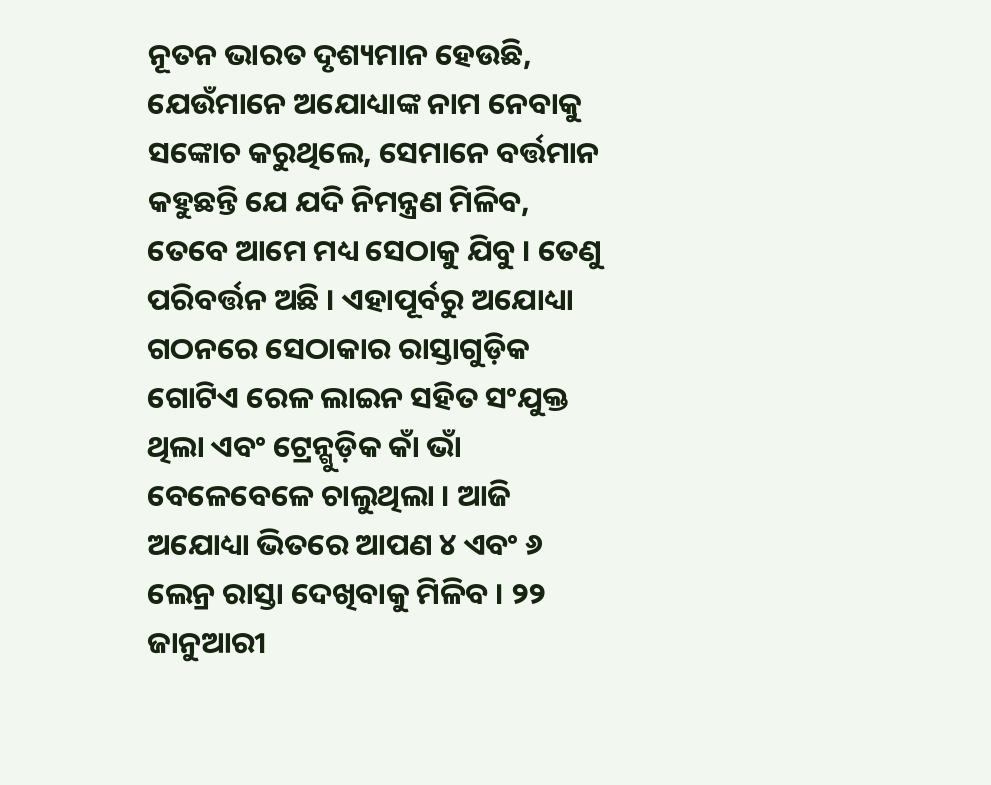ନୂତନ ଭାରତ ଦୃଶ୍ୟମାନ ହେଉଛି, ଯେଉଁମାନେ ଅଯୋଧ୍ୟାଙ୍କ ନାମ ନେବାକୁ ସଙ୍କୋଚ କରୁଥିଲେ, ସେମାନେ ବର୍ତ୍ତମାନ କହୁଛନ୍ତି ଯେ ଯଦି ନିମନ୍ତ୍ରଣ ମିଳିବ, ତେବେ ଆମେ ମଧ୍ୟ ସେଠାକୁ ଯିବୁ । ତେଣୁ ପରିବର୍ତ୍ତନ ଅଛି । ଏହାପୂର୍ବରୁ ଅଯୋଧ୍ୟା ଗଠନରେ ସେଠାକାର ରାସ୍ତାଗୁଡ଼ିକ ଗୋଟିଏ ରେଳ ଲାଇନ ସହିତ ସଂଯୁକ୍ତ ଥିଲା ଏବଂ ଟ୍ରେନ୍ଗୁଡ଼ିକ କାଁ ଭାଁ ବେଳେବେଳେ ଚାଲୁଥିଲା । ଆଜି ଅଯୋଧ୍ୟା ଭିତରେ ଆପଣ ୪ ଏବଂ ୬ ଲେନ୍ର ରାସ୍ତା ଦେଖିବାକୁ ମିଳିବ । ୨୨ ଜାନୁଆରୀ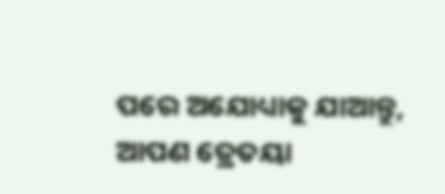ପରେ ଅଯୋଧ୍ୟାକୁ ଯାଆନ୍ତୁ, ଆପଣ ତ୍ରେତୟା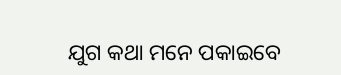ଯୁଗ କଥା ମନେ ପକାଇବେ